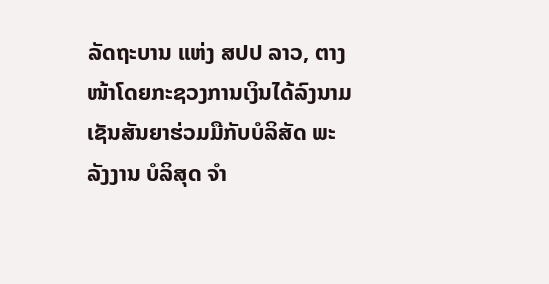ລັດຖະບານ ແຫ່ງ ສປປ ລາວ, ຕາງໜ້າໂດຍກະຊວງການເງິນໄດ້ລົງນາມເຊັນສັນຍາຮ່ວມມືກັບບໍລິສັດ ພະລັງງານ ບໍລິສຸດ ຈຳ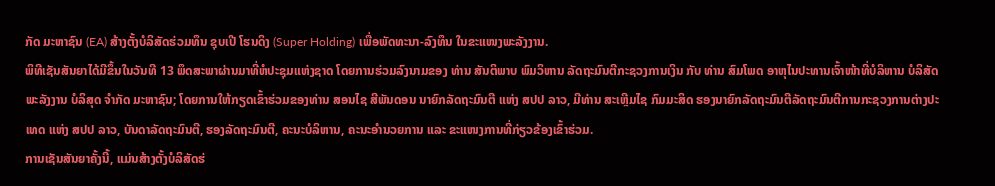ກັດ ມະຫາຊົນ (EA) ສ້າງຕັ້ງບໍລິສັດຮ່ວມທຶນ ຊຸບເປີ ໂຮນດິງ (Super Holding) ເພື່ອພັດທະນາ-ລົງທຶນ ໃນຂະແໜງພະລັງງານ.
ພິທີເຊັນສັນຍາໄດ້ມີຂຶ້ນໃນວັນທີ 13 ພຶດສະພາຜ່ານມາທີ່ຫໍປະຊຸມແຫ່ງຊາດ ໂດຍການຮ່ວມລົງນາມຂອງ ທ່ານ ສັນຕິພາບ ພົມວິຫານ ລັດຖະມົນຕີກະຊວງການເງິນ ກັບ ທ່ານ ສົມໂພດ ອາຫຸໄນປະທານເຈົ້າໜ້າທີ່ບໍລິຫານ ບໍລິສັດ ພະລັງງານ ບໍລິສຸດ ຈຳກັດ ມະຫາຊົນ; ໂດຍການໃຫ້ກຽດເຂົ້າຮ່ວມຂອງທ່ານ ສອນໄຊ ສີພັນດອນ ນາຍົກລັດຖະມົນຕີ ແຫ່ງ ສປປ ລາວ, ມີທ່ານ ສະເຫຼີມໄຊ ກົມມະສິດ ຮອງນາຍົກລັດຖະມົນຕີລັດຖະມົນຕີການກະຊວງການຕ່າງປະເທດ ແຫ່ງ ສປປ ລາວ, ບັນດາລັດຖະມົນຕີ, ຮອງລັດຖະມົນຕີ, ຄະນະບໍລິຫານ, ຄະນະອໍານວຍການ ແລະ ຂະແໜງການທີ່ກ່ຽວຂ້ອງເຂົ້າຮ່ວມ.
ການເຊັນສັນຍາຄັ້ງນີ້, ແມ່ນສ້າງຕັ້ງບໍລິສັດຮ່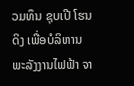ວມທຶນ ຊຸບເປີ ໂຮນດິງ ເພື່ອບໍລິຫານພະລັງງານໄຟຟ້າ ຈາ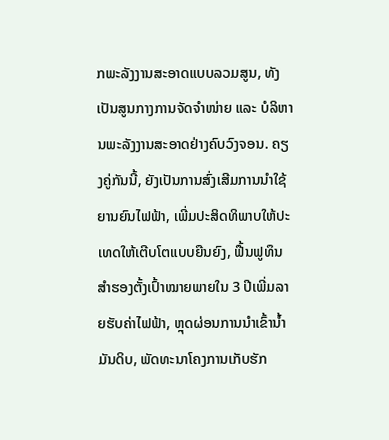ກພະລັງງານສະອາດແບບລວມສູນ, ທັງເປັນສູນກາງການຈັດຈຳໜ່າຍ ແລະ ບໍລິຫານພະລັງງານສະອາດຢ່າງຄົບວົງຈອນ. ຄຽງຄູ່ກັນນີ້, ຍັງເປັນການສົ່ງເສີມການນຳໃຊ້ຍານຍົນໄຟຟ້າ, ເພີ່ມປະສິດທິພາບໃຫ້ປະເທດໃຫ້ເຕີບໂຕແບບຍືນຍົງ, ຟື້ນຟູທຶນສຳຮອງຕັ້ງເປົ້າໝາຍພາຍໃນ 3 ປີເພີ່ມລາຍຮັບຄ່າໄຟຟ້າ, ຫຼຸດຜ່ອນການນໍາເຂົ້ານໍ້າມັນດິບ, ພັດທະນາໂຄງການເກັບຮັກ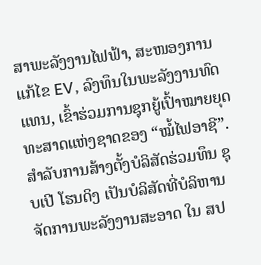ສາພະລັງງານໄຟຟ້າ, ສະໜອງການແກ້ໄຂ EV, ລົງທຶນໃນພະລັງງານທົດແທນ, ເຂົ້າຮ່ວມການຊຸກຍູ້ເປົ້າໝາຍຍຸດທະສາດແຫ່ງຊາດຂອງ “ໝໍ້ໄຟອາຊີ”.
ສຳລັບການສ້າງຕັ້ງບໍລິສັດຮ່ວມທຶນ ຊຸບເປີ ໂຮນດິງ ເປັນບໍລິສັດທີ່ບໍລິຫານຈັດການພະລັງງານສະອາດ ໃນ ສປ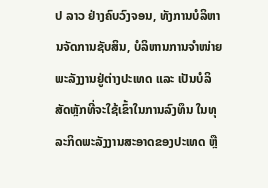ປ ລາວ ຢ່າງຄົບວົງຈອນ, ທັງການບໍລິຫານຈັດການຊັບສິນ, ບໍລິຫານການຈຳໜ່າຍພະລັງງານຢູ່ຕ່າງປະເທດ ແລະ ເປັນບໍລິສັດຫຼັກທີ່ຈະໃຊ້ເຂົ້າໃນການລົງທຶນ ໃນທຸລະກິດພະລັງງານສະອາດຂອງປະເທດ ຫຼື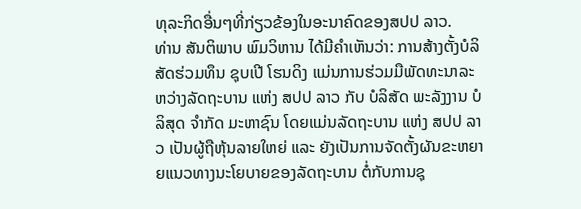ທຸລະກິດອື່ນໆທີ່ກ່ຽວຂ້ອງໃນອະນາຄົດຂອງສປປ ລາວ.
ທ່ານ ສັນຕິພາບ ພົມວິຫານ ໄດ້ມີຄຳເຫັນວ່າ: ການສ້າງຕັ້ງບໍລິສັດຮ່ວມທຶນ ຊຸບເປີ ໂຮນດິງ ແມ່ນການຮ່ວມມືພັດທະນາລະຫວ່າງລັດຖະບານ ແຫ່ງ ສປປ ລາວ ກັບ ບໍລິສັດ ພະລັງງານ ບໍລິສຸດ ຈຳກັດ ມະຫາຊົນ ໂດຍແມ່ນລັດຖະບານ ແຫ່ງ ສປປ ລາວ ເປັນຜູ້ຖືຫຸ້ນລາຍໃຫຍ່ ແລະ ຍັງເປັນການຈັດຕັ້ງຜັນຂະຫຍາຍແນວທາງນະໂຍບາຍຂອງລັດຖະບານ ຕໍ່ກັບການຊຸ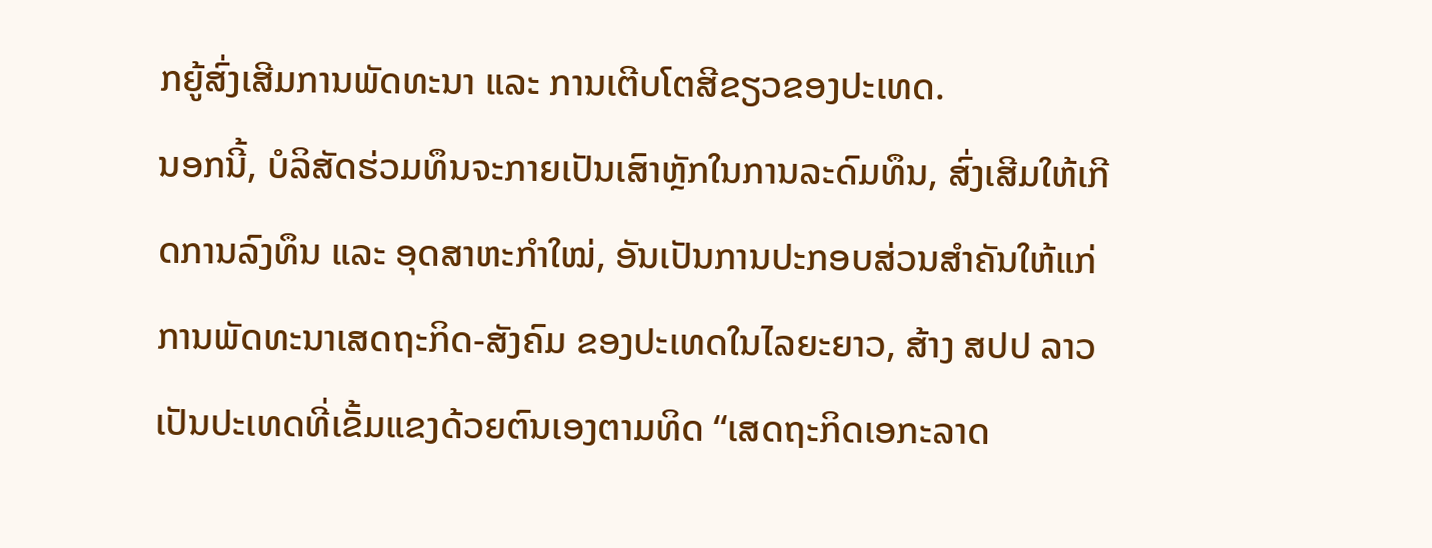ກຍູ້ສົ່ງເສີມການພັດທະນາ ແລະ ການເຕີບໂຕສີຂຽວຂອງປະເທດ.
ນອກນີ້, ບໍລິສັດຮ່ວມທຶນຈະກາຍເປັນເສົາຫຼັກໃນການລະດົມທຶນ, ສົ່ງເສີມໃຫ້ເກີດການລົງທຶນ ແລະ ອຸດສາຫະກໍາໃໝ່, ອັນເປັນການປະກອບສ່ວນສໍາຄັນໃຫ້ແກ່ການພັດທະນາເສດຖະກິດ-ສັງຄົມ ຂອງປະເທດໃນໄລຍະຍາວ, ສ້າງ ສປປ ລາວ ເປັນປະເທດທີ່ເຂັ້ມແຂງດ້ວຍຕົນເອງຕາມທິດ “ເສດຖະກິດເອກະລາດ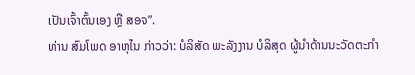ເປັນເຈົ້າຕົ້ນເອງ ຫຼື ສອຈ”.
ທ່ານ ສົມໂພດ ອາຫຸໄນ ກ່າວວ່າ: ບໍລິສັດ ພະລັງງານ ບໍລິສຸດ ຜູ້ນໍາດ້ານນະວັດຕະກໍາ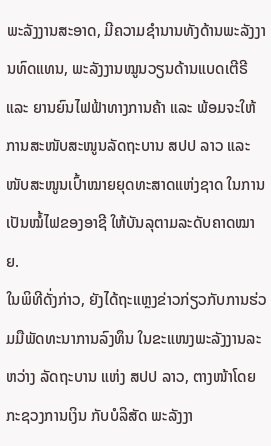ພະລັງງານສະອາດ, ມີຄວາມຊໍານານທັງດ້ານພະລັງງານທົດແທນ, ພະລັງງານໝູນວຽນດ້ານແບດເຕີຣີ ແລະ ຍານຍົນໄຟຟ້າທາງການຄ້າ ແລະ ພ້ອມຈະໃຫ້ການສະໜັບສະໜູນລັດຖະບານ ສປປ ລາວ ແລະ ໜັບສະໜູນເປົ້າໝາຍຍຸດທະສາດແຫ່ງຊາດ ໃນການເປັນໝໍ້ໄຟຂອງອາຊີ ໃຫ້ບັນລຸຕາມລະດັບຄາດໝາຍ.
ໃນພິທີດັ່ງກ່າວ, ຍັງໄດ້ຖະແຫຼງຂ່າວກ່ຽວກັບການຮ່ວມມືພັດທະນາການລົງທຶນ ໃນຂະແໜງພະລັງງານລະຫວ່າງ ລັດຖະບານ ແຫ່ງ ສປປ ລາວ, ຕາງໜ້າໂດຍກະຊວງການເງິນ ກັບບໍລິສັດ ພະລັງງາ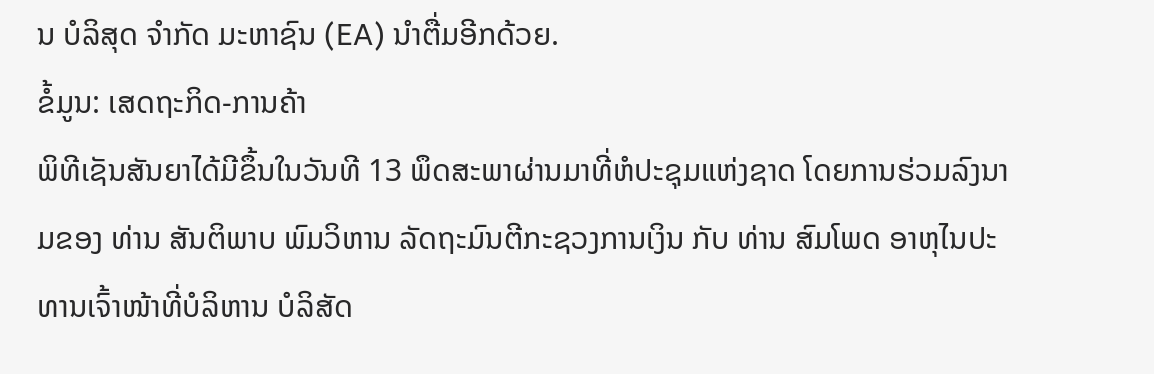ນ ບໍລິສຸດ ຈຳກັດ ມະຫາຊົນ (EA) ນໍາຕື່ມອີກດ້ວຍ.
ຂໍ້ມູນ: ເສດຖະກິດ-ການຄ້າ
ພິທີເຊັນສັນຍາໄດ້ມີຂຶ້ນໃນວັນທີ 13 ພຶດສະພາຜ່ານມາທີ່ຫໍປະຊຸມແຫ່ງຊາດ ໂດຍການຮ່ວມລົງນາມຂອງ ທ່ານ ສັນຕິພາບ ພົມວິຫານ ລັດຖະມົນຕີກະຊວງການເງິນ ກັບ ທ່ານ ສົມໂພດ ອາຫຸໄນປະທານເຈົ້າໜ້າທີ່ບໍລິຫານ ບໍລິສັດ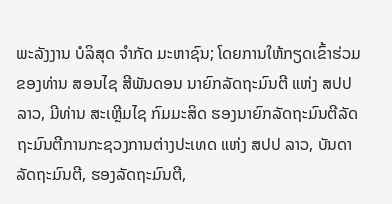ພະລັງງານ ບໍລິສຸດ ຈຳກັດ ມະຫາຊົນ; ໂດຍການໃຫ້ກຽດເຂົ້າຮ່ວມຂອງທ່ານ ສອນໄຊ ສີພັນດອນ ນາຍົກລັດຖະມົນຕີ ແຫ່ງ ສປປ ລາວ, ມີທ່ານ ສະເຫຼີມໄຊ ກົມມະສິດ ຮອງນາຍົກລັດຖະມົນຕີລັດຖະມົນຕີການກະຊວງການຕ່າງປະເທດ ແຫ່ງ ສປປ ລາວ, ບັນດາລັດຖະມົນຕີ, ຮອງລັດຖະມົນຕີ,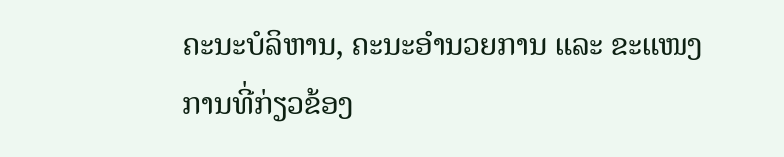ຄະນະບໍລິຫານ, ຄະນະອໍານວຍການ ແລະ ຂະແໜງການທີ່ກ່ຽວຂ້ອງ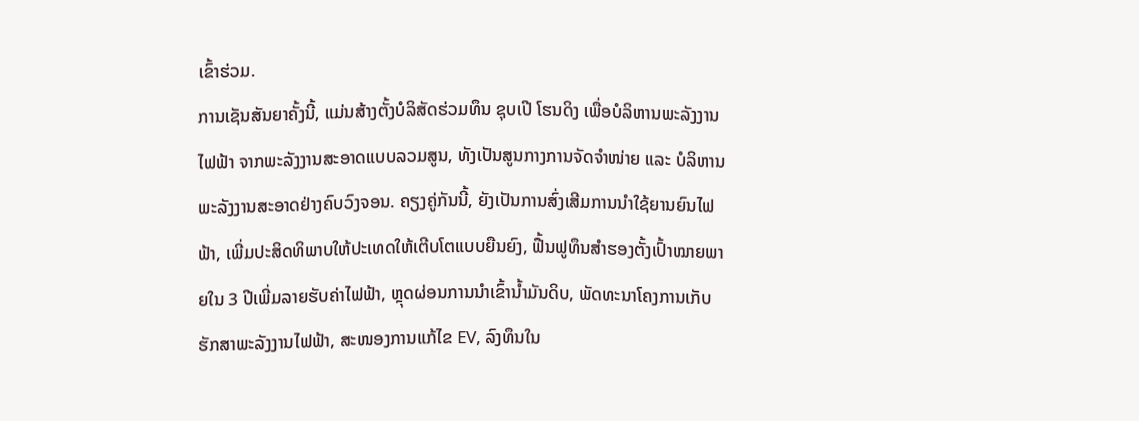ເຂົ້າຮ່ວມ.
ການເຊັນສັນຍາຄັ້ງນີ້, ແມ່ນສ້າງຕັ້ງບໍລິສັດຮ່ວມທຶນ ຊຸບເປີ ໂຮນດິງ ເພື່ອບໍລິຫານພະລັງງານໄຟຟ້າ ຈາກພະລັງງານສະອາດແບບລວມສູນ, ທັງເປັນສູນກາງການຈັດຈຳໜ່າຍ ແລະ ບໍລິຫານພະລັງງານສະອາດຢ່າງຄົບວົງຈອນ. ຄຽງຄູ່ກັນນີ້, ຍັງເປັນການສົ່ງເສີມການນຳໃຊ້ຍານຍົນໄຟຟ້າ, ເພີ່ມປະສິດທິພາບໃຫ້ປະເທດໃຫ້ເຕີບໂຕແບບຍືນຍົງ, ຟື້ນຟູທຶນສຳຮອງຕັ້ງເປົ້າໝາຍພາຍໃນ 3 ປີເພີ່ມລາຍຮັບຄ່າໄຟຟ້າ, ຫຼຸດຜ່ອນການນໍາເຂົ້ານໍ້າມັນດິບ, ພັດທະນາໂຄງການເກັບຮັກສາພະລັງງານໄຟຟ້າ, ສະໜອງການແກ້ໄຂ EV, ລົງທຶນໃນ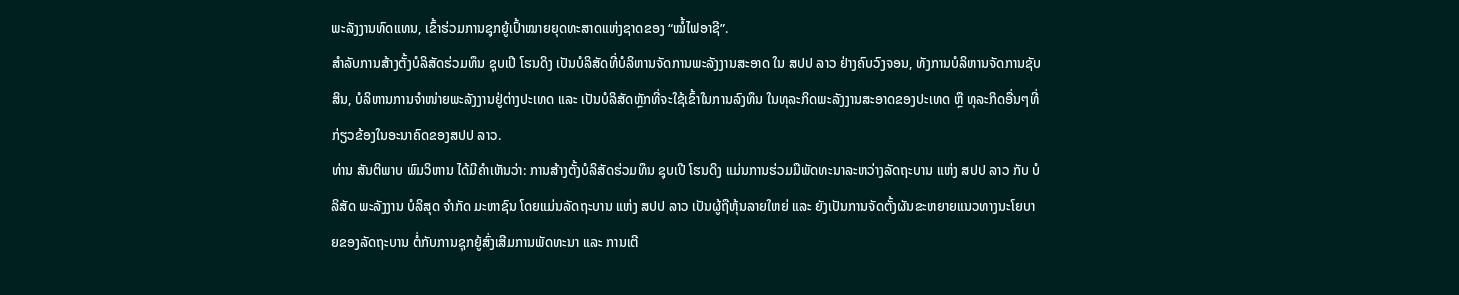ພະລັງງານທົດແທນ, ເຂົ້າຮ່ວມການຊຸກຍູ້ເປົ້າໝາຍຍຸດທະສາດແຫ່ງຊາດຂອງ “ໝໍ້ໄຟອາຊີ”.
ສຳລັບການສ້າງຕັ້ງບໍລິສັດຮ່ວມທຶນ ຊຸບເປີ ໂຮນດິງ ເປັນບໍລິສັດທີ່ບໍລິຫານຈັດການພະລັງງານສະອາດ ໃນ ສປປ ລາວ ຢ່າງຄົບວົງຈອນ, ທັງການບໍລິຫານຈັດການຊັບສິນ, ບໍລິຫານການຈຳໜ່າຍພະລັງງານຢູ່ຕ່າງປະເທດ ແລະ ເປັນບໍລິສັດຫຼັກທີ່ຈະໃຊ້ເຂົ້າໃນການລົງທຶນ ໃນທຸລະກິດພະລັງງານສະອາດຂອງປະເທດ ຫຼື ທຸລະກິດອື່ນໆທີ່ກ່ຽວຂ້ອງໃນອະນາຄົດຂອງສປປ ລາວ.
ທ່ານ ສັນຕິພາບ ພົມວິຫານ ໄດ້ມີຄຳເຫັນວ່າ: ການສ້າງຕັ້ງບໍລິສັດຮ່ວມທຶນ ຊຸບເປີ ໂຮນດິງ ແມ່ນການຮ່ວມມືພັດທະນາລະຫວ່າງລັດຖະບານ ແຫ່ງ ສປປ ລາວ ກັບ ບໍລິສັດ ພະລັງງານ ບໍລິສຸດ ຈຳກັດ ມະຫາຊົນ ໂດຍແມ່ນລັດຖະບານ ແຫ່ງ ສປປ ລາວ ເປັນຜູ້ຖືຫຸ້ນລາຍໃຫຍ່ ແລະ ຍັງເປັນການຈັດຕັ້ງຜັນຂະຫຍາຍແນວທາງນະໂຍບາຍຂອງລັດຖະບານ ຕໍ່ກັບການຊຸກຍູ້ສົ່ງເສີມການພັດທະນາ ແລະ ການເຕີ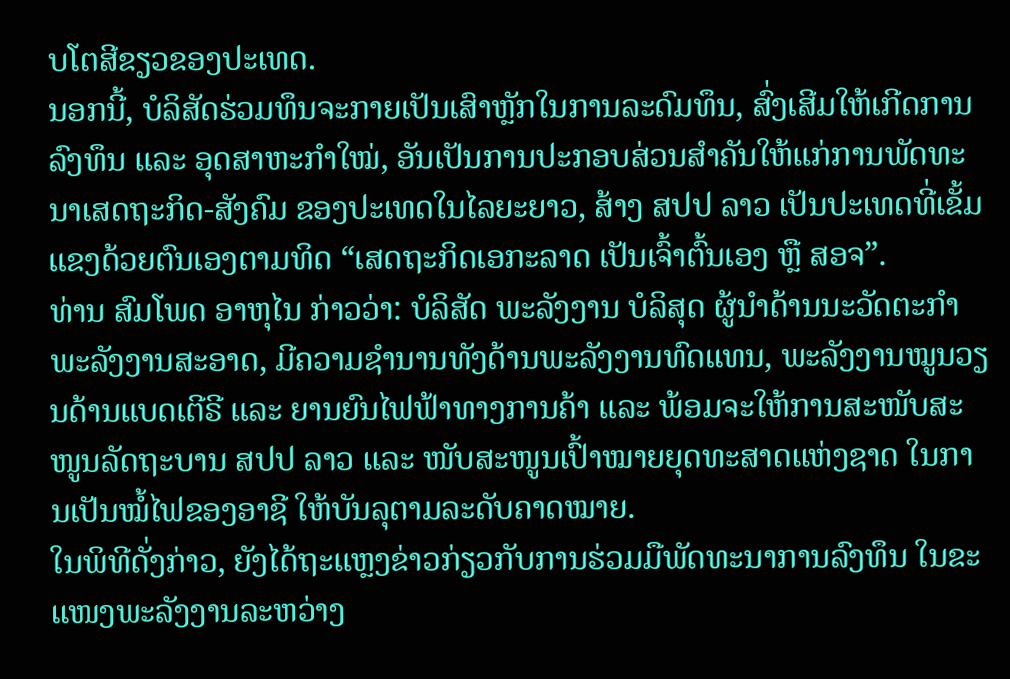ບໂຕສີຂຽວຂອງປະເທດ.
ນອກນີ້, ບໍລິສັດຮ່ວມທຶນຈະກາຍເປັນເສົາຫຼັກໃນການລະດົມທຶນ, ສົ່ງເສີມໃຫ້ເກີດການລົງທຶນ ແລະ ອຸດສາຫະກໍາໃໝ່, ອັນເປັນການປະກອບສ່ວນສໍາຄັນໃຫ້ແກ່ການພັດທະນາເສດຖະກິດ-ສັງຄົມ ຂອງປະເທດໃນໄລຍະຍາວ, ສ້າງ ສປປ ລາວ ເປັນປະເທດທີ່ເຂັ້ມແຂງດ້ວຍຕົນເອງຕາມທິດ “ເສດຖະກິດເອກະລາດ ເປັນເຈົ້າຕົ້ນເອງ ຫຼື ສອຈ”.
ທ່ານ ສົມໂພດ ອາຫຸໄນ ກ່າວວ່າ: ບໍລິສັດ ພະລັງງານ ບໍລິສຸດ ຜູ້ນໍາດ້ານນະວັດຕະກໍາພະລັງງານສະອາດ, ມີຄວາມຊໍານານທັງດ້ານພະລັງງານທົດແທນ, ພະລັງງານໝູນວຽນດ້ານແບດເຕີຣີ ແລະ ຍານຍົນໄຟຟ້າທາງການຄ້າ ແລະ ພ້ອມຈະໃຫ້ການສະໜັບສະໜູນລັດຖະບານ ສປປ ລາວ ແລະ ໜັບສະໜູນເປົ້າໝາຍຍຸດທະສາດແຫ່ງຊາດ ໃນການເປັນໝໍ້ໄຟຂອງອາຊີ ໃຫ້ບັນລຸຕາມລະດັບຄາດໝາຍ.
ໃນພິທີດັ່ງກ່າວ, ຍັງໄດ້ຖະແຫຼງຂ່າວກ່ຽວກັບການຮ່ວມມືພັດທະນາການລົງທຶນ ໃນຂະແໜງພະລັງງານລະຫວ່າງ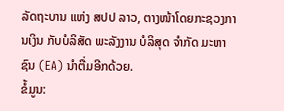ລັດຖະບານ ແຫ່ງ ສປປ ລາວ, ຕາງໜ້າໂດຍກະຊວງການເງິນ ກັບບໍລິສັດ ພະລັງງານ ບໍລິສຸດ ຈຳກັດ ມະຫາຊົນ (EA) ນໍາຕື່ມອີກດ້ວຍ.
ຂໍ້ມູນ: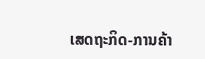ເສດຖະກິດ-ການຄ້າ